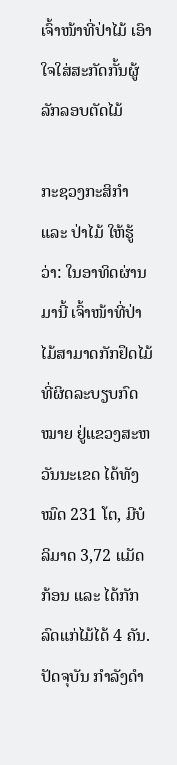ເຈົ້າໜ້າທີ່ປ່າໄມ້ ເອົາໃຈໃສ່ສະກັດກັ້ນຜູ້ລັກລອບຕັດໄມ້

ກະຊວງກະສິກໍາ ແລະ ປ່າໄມ້ ໃຫ້ຮູ້ວ່າ: ໃນອາທິດຜ່ານມານີ້ ເຈົ້າໜ້າທີ່ປ່າໄມ້ສາມາດກັກຢຶດໄມ້ ທີ່ຜິດລະບຽບກົດໝາຍ ຢູ່ແຂວງສະຫວັນນະເຂດ ໄດ້ທັງໝົດ 231 ໂຕ, ມີບໍລິມາດ 3,72 ແມັດກ້ອນ ແລະ ໄດ້ກັກລົດແກ່ໄມ້ໄດ້ 4 ຄັນ. ປັດຈຸບັນ ກໍາລັງດໍາ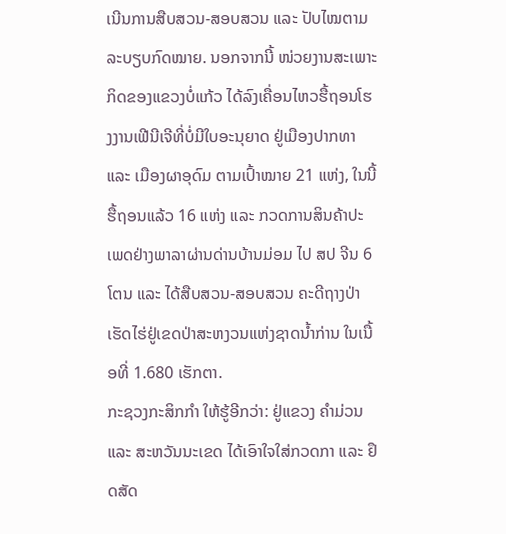ເນີນການສືບສວນ-ສອບສວນ ແລະ ປັບໄໝຕາມລະບຽບກົດໝາຍ. ນອກຈາກນີ້ ໜ່ວຍງານສະເພາະກິດຂອງແຂວງບໍ່ແກ້ວ ໄດ້ລົງເຄື່ອນໄຫວຮື້ຖອນໂຮງງານເຟີນີເຈີທີ່ບໍ່ມີໃບອະນຸຍາດ ຢູ່ເມືອງປາກທາ ແລະ ເມືອງຜາອຸດົມ ຕາມເປົ້າໝາຍ 21 ແຫ່ງ, ໃນນີ້ ຮື້ຖອນແລ້ວ 16 ແຫ່ງ ແລະ ກວດການສິນຄ້າປະເພດຢ່າງພາລາຜ່ານດ່ານບ້ານມ່ອມ ໄປ ສປ ຈີນ 6 ໂຕນ ແລະ ໄດ້ສືບສວນ-ສອບສວນ ຄະດີຖາງປ່າເຮັດໄຮ່ຢູ່ເຂດປ່າສະຫງວນແຫ່ງຊາດນໍ້າກ່ານ ໃນເນື້ອທີ່ 1.680 ເຮັກຕາ.
ກະຊວງກະສິກກໍາ ໃຫ້ຮູ້ອີກວ່າ: ຢູ່ແຂວງ ຄໍາມ່ວນ ແລະ ສະຫວັນນະເຂດ ໄດ້ເອົາໃຈໃສ່ກວດກາ ແລະ ຢຶດສັດ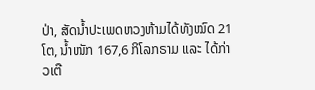ປ່າ, ສັດນໍ້າປະເພດຫວງຫ້າມໄດ້ທັງໝົດ 21 ໂຕ, ນໍ້າໜັກ 167,6 ກິໂລກຣາມ ແລະ ໄດ້ກ່າວເຕື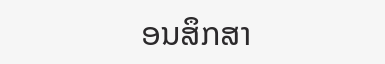ອນສຶກສາ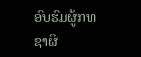ອົບຮົມຜູ້ກທຊາຜິ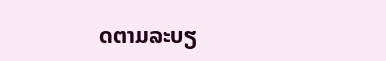ດຕາມລະບຽ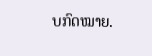ບກົດໝາຍ.